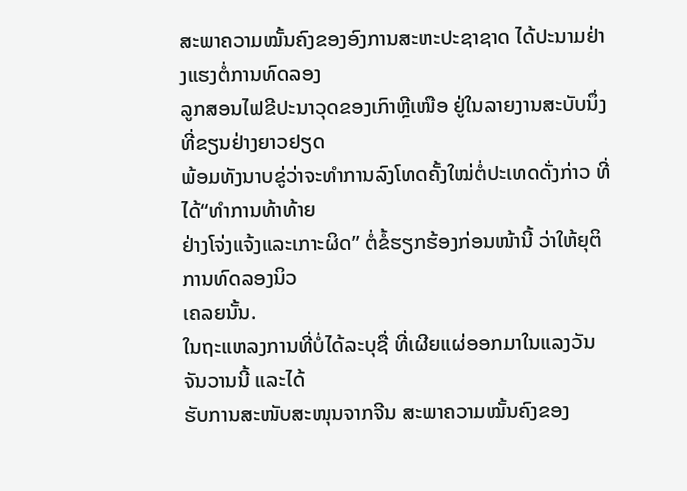ສະພາຄວາມໝັ້ນຄົງຂອງອົງການສະຫະປະຊາຊາດ ໄດ້ປະນາມຢ່າງແຮງຕໍ່ການທົດລອງ
ລູກສອນໄຟຂີປະນາວຸດຂອງເກົາຫຼີເໜືອ ຢູ່ໃນລາຍງານສະບັບນຶ່ງທີ່ຂຽນຢ່າງຍາວຢຽດ
ພ້ອມທັງນາບຂູ່ວ່າຈະທໍາການລົງໂທດຄັ້ງໃໝ່ຕໍ່ປະເທດດັ່ງກ່າວ ທີ່ໄດ້“ທໍາການທ້າທ້າຍ
ຢ່າງໂຈ່ງແຈ້ງແລະເກາະຜິດ” ຕໍ່ຂໍ້ຮຽກຮ້ອງກ່ອນໜ້ານີ້ ວ່າໃຫ້ຍຸຕິການທົດລອງນິວ
ເຄລຍນັ້ນ.
ໃນຖະແຫລງການທີ່ບໍ່ໄດ້ລະບຸຊື່ ທີ່ເຜີຍແຜ່ອອກມາໃນແລງວັນຈັນວານນີ້ ແລະໄດ້
ຮັບການສະໜັບສະໜຸນຈາກຈີນ ສະພາຄວາມໝັ້ນຄົງຂອງ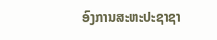ອົງການສະຫະປະຊາຊາ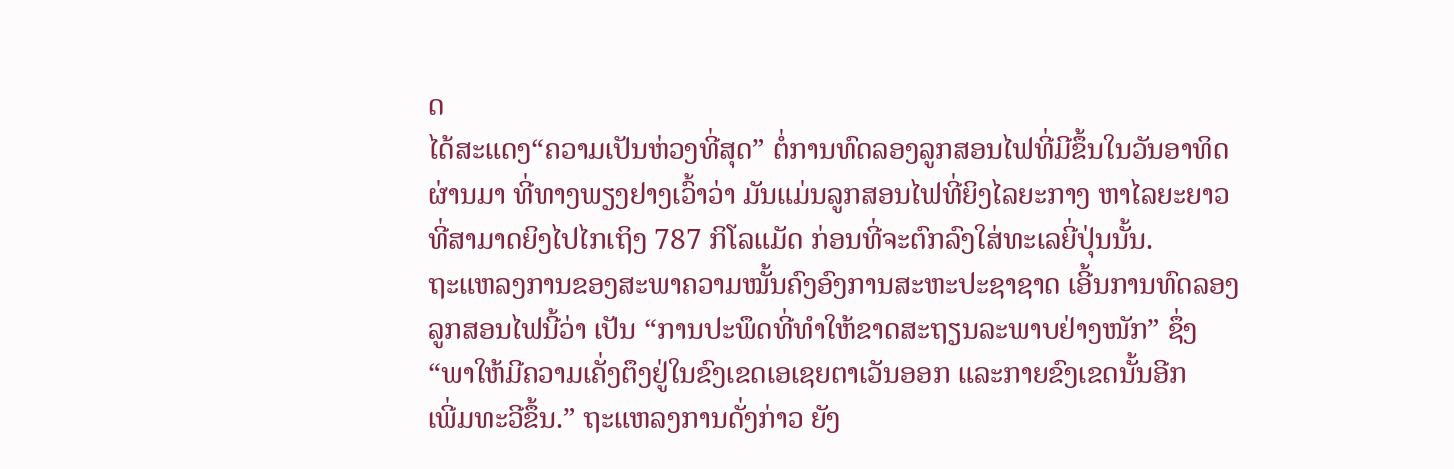ດ
ໄດ້ສະແດງ“ຄວາມເປັນຫ່ວງທີ່ສຸດ” ຕໍ່ການທົດລອງລູກສອນໄຟທີ່ມີຂຶ້ນໃນວັນອາທິດ
ຜ່ານມາ ທີ່ທາງພຽງຢາງເວົ້າວ່າ ມັນແມ່ນລູກສອນໄຟທີ່ຍິງໄລຍະກາງ ຫາໄລຍະຍາວ
ທີ່ສາມາດຍິງໄປໄກເຖິງ 787 ກິໂລແມັດ ກ່ອນທີ່ຈະຕົກລົງໃສ່ທະເລຍີ່ປຸ່ນນັ້ນ.
ຖະແຫລງການຂອງສະພາຄວາມໝັ້ນຄົງອົງການສະຫະປະຊາຊາດ ເອີ້ນການທົດລອງ
ລູກສອນໄຟນີ້ວ່າ ເປັນ “ການປະພຶດທີ່ທໍາໃຫ້ຂາດສະຖຽນລະພາບຢ່າງໜັກ” ຊຶ່ງ
“ພາໃຫ້ມີຄວາມເຄັ່ງຕຶງຢູ່ໃນຂົງເຂດເອເຊຍຕາເວັນອອກ ແລະກາຍຂົງເຂດນັ້ນອີກ
ເພີ່ມທະວີຂຶ້ນ.” ຖະແຫລງການດັ່ງກ່າວ ຍັງ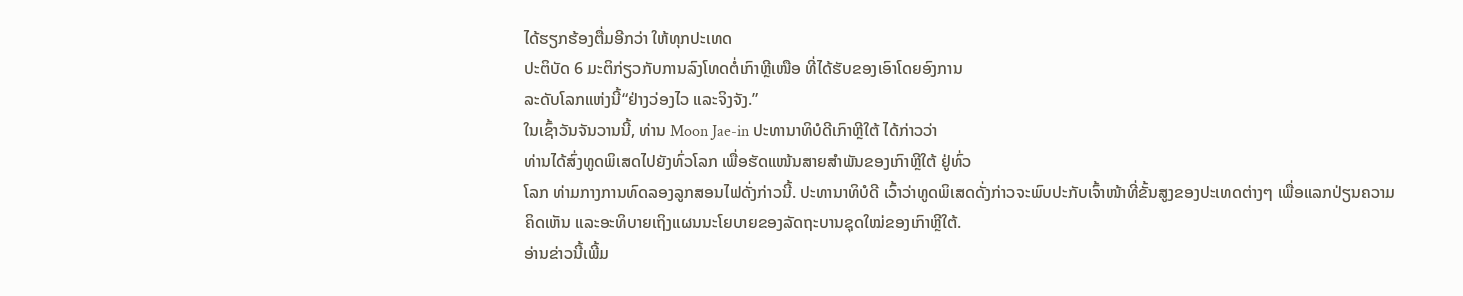ໄດ້ຮຽກຮ້ອງຕື່ມອີກວ່າ ໃຫ້ທຸກປະເທດ
ປະຕິບັດ 6 ມະຕິກ່ຽວກັບການລົງໂທດຕໍ່ເກົາຫຼີເໜືອ ທີ່ໄດ້ຮັບຂອງເອົາໂດຍອົງການ
ລະດັບໂລກແຫ່ງນີ້“ຢ່າງວ່ອງໄວ ແລະຈິງຈັງ.”
ໃນເຊົ້າວັນຈັນວານນີ້, ທ່ານ Moon Jae-in ປະທານາທິບໍດີເກົາຫຼີໃຕ້ ໄດ້ກ່າວວ່າ
ທ່ານໄດ້ສົ່ງທູດພິເສດໄປຍັງທົ່ວໂລກ ເພື່ອຮັດແໜ້ນສາຍສໍາພັນຂອງເກົາຫຼີໃຕ້ ຢູ່ທົ່ວ
ໂລກ ທ່າມກາງການທົດລອງລູກສອນໄຟດັ່ງກ່າວນີ້. ປະທານາທິບໍດີ ເວົ້າວ່າທູດພິເສດດັ່ງກ່າວຈະພົບປະກັບເຈົ້າໜ້າທີ່ຂັ້ນສູງຂອງປະເທດຕ່າງໆ ເພື່ອແລກປ່ຽນຄວາມ
ຄິດເຫັນ ແລະອະທິບາຍເຖິງແຜນນະໂຍບາຍຂອງລັດຖະບານຊຸດໃໝ່ຂອງເກົາຫຼີໃຕ້.
ອ່ານຂ່າວນີ້ເພີ້ມ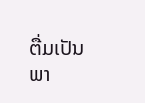ຕື່ມເປັນພາ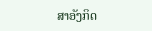ສາອັງກິດ